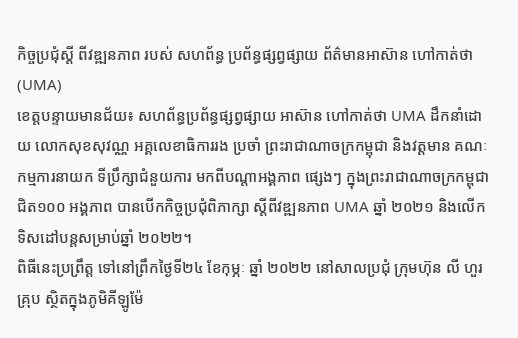កិច្ចប្រជុំស្ដី ពីវឌ្ឍនភាព របស់ សហព័ន្ធ ប្រព័ន្ធផ្សព្វផ្សាយ ព័ត៌មានអាស៊ាន ហៅកាត់ថា (UMA)
ខេត្តបន្ទាយមានជ័យ៖ សហព័ន្ធប្រព័ន្ធផ្សព្វផ្សាយ អាស៊ាន ហៅកាត់ថា UMA ដឹកនាំដោយ លោកសុខសុវណ្ណ អគ្គលេខាធិការរង ប្រចាំ ព្រះរាជាណាចក្រកម្ពុជា និងវត្តមាន គណៈកម្មការនាយក ទីប្រឹក្សាជំនួយការ មកពីបណ្តាអង្គភាព ផ្សេងៗ ក្នុងព្រះរាជាណាចក្រកម្ពុជា ជិត១០០ អង្គភាព បានបើកកិច្ចប្រជុំពិភាក្សា ស្ដីពីវឌ្ឍនភាព UMA ឆ្នាំ ២០២១ និងលើកទិសដៅបន្តសម្រាប់ឆ្នាំ ២០២២។
ពិធីនេះប្រព្រឹត្ត ទៅនៅព្រឹកថ្ងៃទី២៤ ខែកុម្ភៈ ឆ្នាំ ២០២២ នៅសាលប្រជុំ ក្រុមហ៊ុន លី ហួរ គ្រុប ស្ថិតក្នុងភូមិគីឡូម៉ែ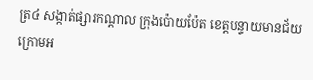ត្រ៤ សង្កាត់ផ្សារកណ្ដាល ក្រុងប៉ោយប៉ែត ខេត្តបន្ទាយមានជ័យ ក្រោមអ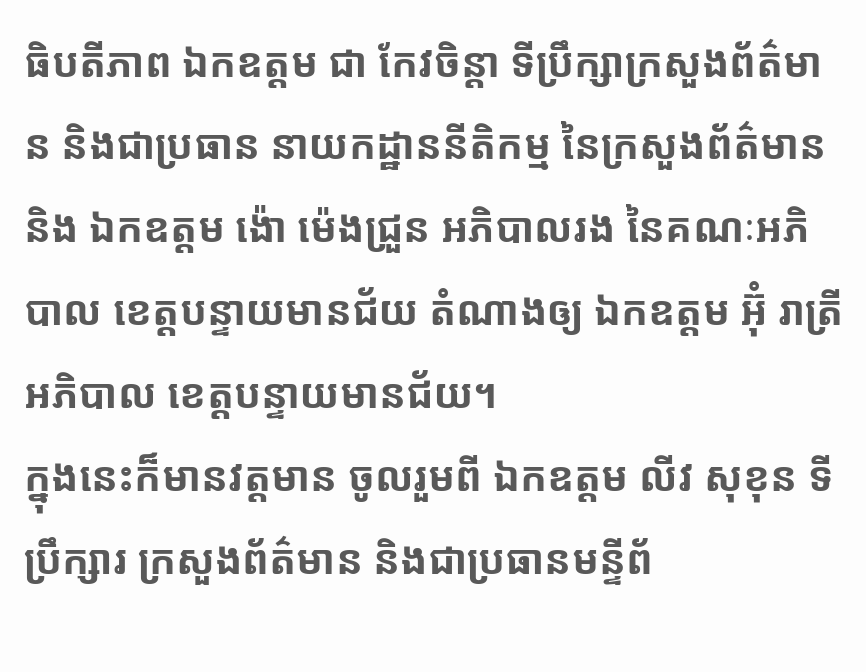ធិបតីភាព ឯកឧត្តម ជា កែវចិន្តា ទីប្រឹក្សាក្រសួងព័ត៌មាន និងជាប្រធាន នាយកដ្ឋាននីតិកម្ម នៃក្រសួងព័ត៌មាន និង ឯកឧត្តម ង៉ោ ម៉េងជ្រួន អភិបាលរង នៃគណៈអភិបាល ខេត្តបន្ទាយមានជ័យ តំណាងឲ្យ ឯកឧត្តម អ៊ុំ រាត្រី អភិបាល ខេត្តបន្ទាយមានជ័យ។
ក្នុងនេះក៏មានវត្តមាន ចូលរួមពី ឯកឧត្តម លីវ សុខុន ទីប្រឹក្សារ ក្រសួងព័ត៌មាន និងជាប្រធានមន្ទីព័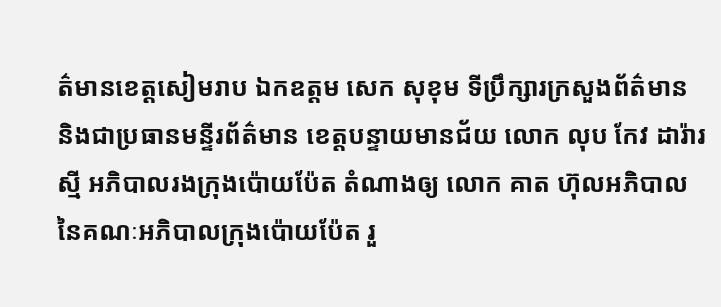ត៌មានខេត្តសៀមរាប ឯកឧត្តម សេក សុខុម ទីប្រឹក្សារក្រសួងព័ត៌មាន និងជាប្រធានមន្ទីរព័ត៌មាន ខេត្តបន្ទាយមានជ័យ លោក លុប កែវ ដារ៉ារស្មី អភិបាលរងក្រុងប៉ោយប៉ែត តំណាងឲ្យ លោក គាត ហ៊ុលអភិបាល នៃគណៈអភិបាលក្រុងប៉ោយប៉ែត រួ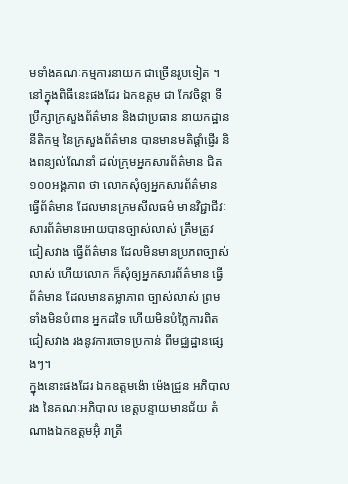មទាំងគណៈកម្មការនាយក ជាច្រើនរូបទៀត ។
នៅក្នុងពិធីនេះផងដែរ ឯកឧត្តម ជា កែវចិន្តា ទីប្រឹក្សាក្រសួងព័ត៌មាន និងជាប្រធាន នាយកដ្ឋាននីតិកម្ម នៃក្រសួងព័ត៌មាន បានមានមតិផ្តាំផ្ញើរ និងពន្យល់ណែនាំ ដល់ក្រុមអ្នកសារព័ត៌មាន ជិត១០០អង្គភាព ថា លោកសុំឲ្យអ្នកសារព័ត៌មាន ធ្វើព័ត៌មាន ដែលមានក្រមសីលធម៌ មានវិជ្ជាជីវៈសារព័ត៌មានអោយបានច្បាស់លាស់ ត្រឹមត្រូវ ជៀសវាង ធ្វើព័ត៌មាន ដែលមិនមានប្រភពច្បាស់លាស់ ហើយលោក ក៏សុំឲ្យអ្នកសារព័ត៌មាន ធ្វើព័ត៌មាន ដែលមានតម្លាភាព ច្បាស់លាស់ ព្រមទាំងមិនបំពាន អ្នកដទៃ ហើយមិនបំភ្លៃការពិត ជៀសវាង រងនូវការចោទប្រកាន់ ពីមជ្ឈដ្ឋានផ្សេងៗ។
ក្នុងនេាះផងដែរ ឯកឧត្តមង៉ោ ម៉េងជ្រួន អភិបាលរង នៃគណៈអភិបាល ខេត្តបន្ទាយមានជ័យ តំណាងឯកឧត្តមអ៊ុំ រាត្រី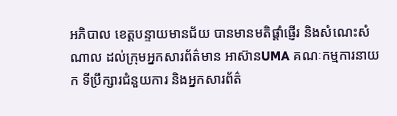អភិបាល ខេត្តបន្ទាយមានជ័យ បានមានមតិផ្តាំផ្ញើរ និងសំណេះសំណាល ដល់ក្រុមអ្នកសារព័ត៌មាន អាស៊ានUMA គណៈកម្មការនាយក ទីប្រឹក្សារជំនួយការ និងអ្នកសារព័ត៌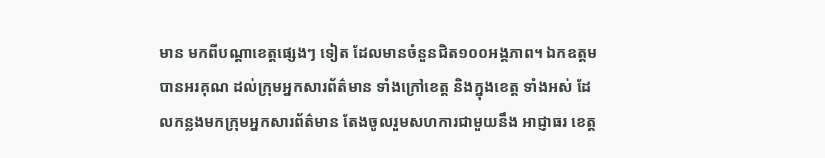មាន មកពីបណ្ដាខេត្តផ្សេងៗ ទៀត ដែលមានចំនួនជិត១០០អង្គភាព។ ឯកឧត្តម បានអរគុណ ដល់ក្រុមអ្នកសារព័ត៌មាន ទាំងក្រៅខេត្ត និងក្នុងខេត្ត ទាំងអស់ ដែលកន្លងមកក្រុមអ្នកសារព័ត៌មាន តែងចូលរួមសហការជាមួយនឹង អាជ្ញាធរ ខេត្ត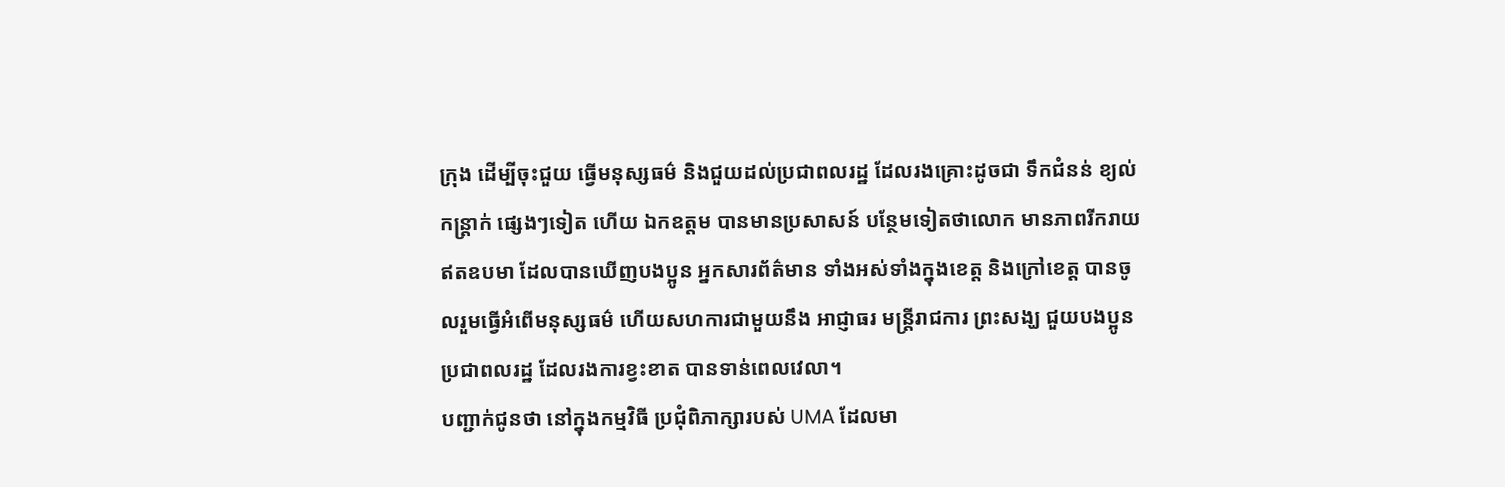ក្រុង ដើម្បីចុះជួយ ធ្វើមនុស្សធម៌ និងជួយដល់ប្រជាពលរដ្ឋ ដែលរងគ្រោះដូចជា ទឹកជំនន់ ខ្យល់កន្ត្រាក់ ផ្សេងៗទៀត ហើយ ឯកឧត្តម បានមានប្រសាសន៍ បន្ថែមទៀតថាលោក មានភាពរីករាយ ឥតឧបមា ដែលបានឃើញបងប្អូន អ្នកសារព័ត៌មាន ទាំងអស់ទាំងក្នុងខេត្ត និងក្រៅខេត្ត បានចូលរួមធ្វើអំពើមនុស្សធម៌ ហើយសហការជាមួយនឹង អាជ្ញាធរ មន្ត្រីរាជការ ព្រះសង្ឃ ជួយបងប្អូនប្រជាពលរដ្ឋ ដែលរងការខ្វះខាត បានទាន់ពេលវេលា។
បញ្ជាក់ជូនថា នៅក្នុងកម្មវិធី ប្រជុំពិភាក្សារបស់ UMA ដែលមា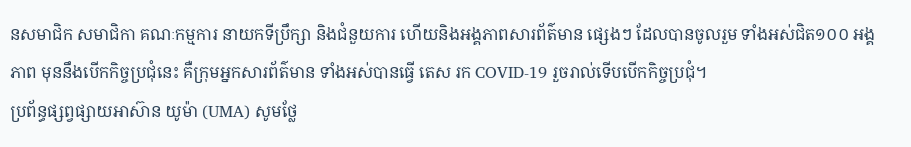នសមាជិក សមាជិកា គណៈកម្មការ នាយកទីប្រឹក្សា និងជំនួយការ ហើយនិងអង្គភាពសារព័ត៌មាន ផ្សេងៗ ដែលបានចូលរួម ទាំងអស់ជិត១០០ អង្គភាព មុននឹងបើកកិច្ចប្រជុំនេះ គឺក្រុមអ្នកសារព័ត៌មាន ទាំងអស់បានធ្វើ តេស រក COVID-19 រួចរាល់ទើបបើកកិច្ចប្រជុំ។
ប្រព័ន្ធផ្សព្វផ្សាយអាស៊ាន យូម៉ា (UMA) សូមថ្លែ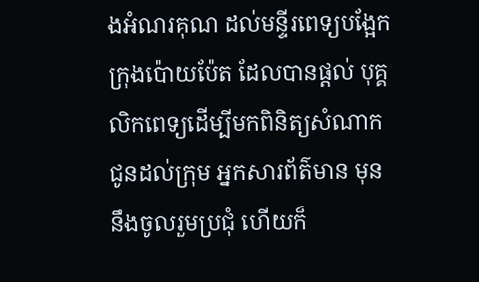ងអំណរគុណ ដល់មន្ទីរពេទ្យបង្អែក ក្រុងប៉ោយប៉ែត ដែលបានផ្ដល់ បុគ្គលិកពេទ្យដើម្បីមកពិនិត្យសំណាក ជូនដល់ក្រុម អ្នកសារព័ត៌មាន មុននឹងចូលរួមប្រជុំ ហើយក៏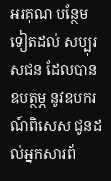អរគុណ បន្ថែមទៀតដល់ សប្បុរសជន ដែលបានឧបត្ថម្ភ នូវឧបករណ៍ពិសេស ជូនដល់អ្នកសារព័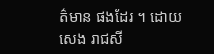ត៌មាន ផងដែរ ។ ដោយ សេង រាជសី